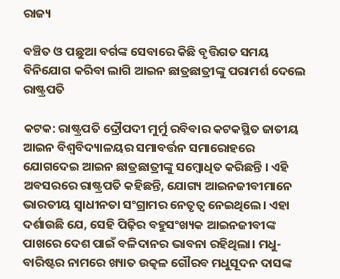ରାଜ୍ୟ

ବଞ୍ଚିତ ଓ ପଛୁଆ ବର୍ଗଙ୍କ ସେବାରେ କିଛି ବୃତ୍ତିଗତ ସମୟ ବିନିଯୋଗ କରିବା ଲାଗି ଆଇନ ଛାତ୍ରଛାତ୍ରୀଙ୍କୁ ପରାମର୍ଶ ଦେଲେ ରାଷ୍ଟ୍ରପତି

କଟକ: ରାଷ୍ଟ୍ରପତି ଦ୍ରୌପଦୀ ମୁର୍ମୁ ରବିବାର କଟକସ୍ଥିତ ଜାତୀୟ ଆଇନ ବିଶ୍ୱବିଦ୍ୟାଳୟର ସମାବର୍ତ୍ତନ ସମାରୋହରେ ଯୋଗଦେଇ ଆଇନ ଛାତ୍ରଛାତ୍ରୀଙ୍କୁ ସମ୍ବୋଧିତ କରିଛନ୍ତି । ଏହି ଅବସରରେ ରାଷ୍ଟ୍ରପତି କହିଛନ୍ତି, ଯୋଗ୍ୟ ଆଇନଜୀବୀମାନେ ଭାରତୀୟ ସ୍ୱାଧୀନତା ସଂଗ୍ରାମର ନେତୃତ୍ୱ ନେଇଥିଲେ। ଏହା ଦର୍ଶାଉଛି ଯେ, ସେହି ପିଢ଼ିର ବହୁସଂଖ୍ୟକ ଆଇନଜୀବୀଙ୍କ ପାଖରେ ଦେଶ ପାଇଁ ବଳିଦାନର ଭାବନା ରହିଥିଲା। ମଧୁ-ବାରିଷ୍ଟର ନାମରେ ଖ୍ୟାତ ଉତ୍କଳ ଗୌରବ ମଧୁସୂଦନ ଦାସଙ୍କ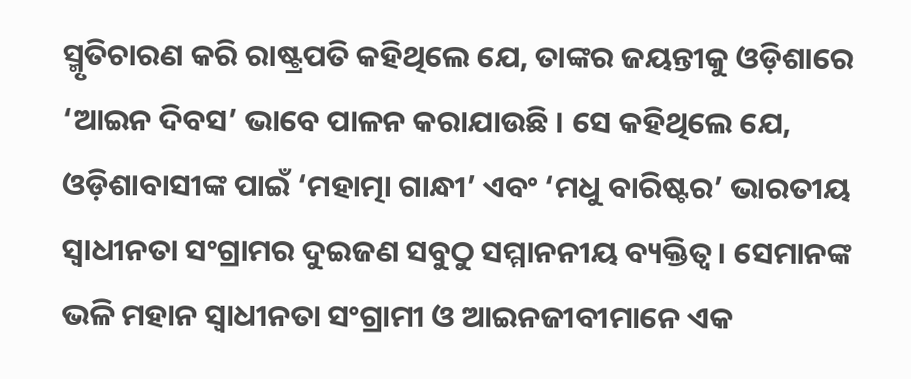ସ୍ମୃତିଚାରଣ କରି ରାଷ୍ଟ୍ରପତି କହିଥିଲେ ଯେ, ତାଙ୍କର ଜୟନ୍ତୀକୁ ଓଡ଼ିଶାରେ ‘ଆଇନ ଦିବସ’ ଭାବେ ପାଳନ କରାଯାଉଛି । ସେ କହିଥିଲେ ଯେ, ଓଡ଼ିଶାବାସୀଙ୍କ ପାଇଁ ‘ମହାତ୍ମା ଗାନ୍ଧୀ’ ଏବଂ ‘ମଧୁ ବାରିଷ୍ଟର’ ଭାରତୀୟ ସ୍ୱାଧୀନତା ସଂଗ୍ରାମର ଦୁଇଜଣ ସବୁଠୁ ସମ୍ମାନନୀୟ ବ୍ୟକ୍ତିତ୍ୱ। ସେମାନଙ୍କ ଭଳି ମହାନ ସ୍ୱାଧୀନତା ସଂଗ୍ରାମୀ ଓ ଆଇନଜୀବୀମାନେ ଏକ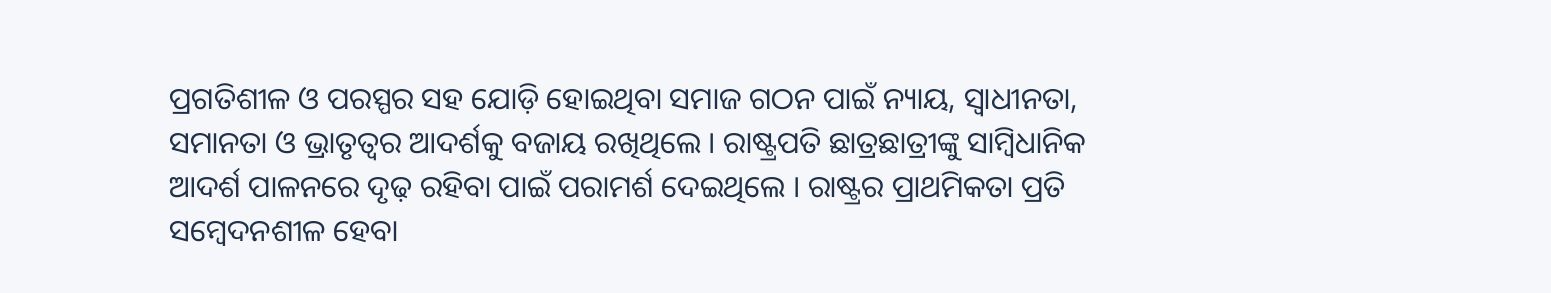ପ୍ରଗତିଶୀଳ ଓ ପରସ୍ପର ସହ ଯୋଡ଼ି ହୋଇଥିବା ସମାଜ ଗଠନ ପାଇଁ ନ୍ୟାୟ, ସ୍ୱାଧୀନତା, ସମାନତା ଓ ଭ୍ରାତୃତ୍ୱର ଆଦର୍ଶକୁ ବଜାୟ ରଖିଥିଲେ । ରାଷ୍ଟ୍ରପତି ଛାତ୍ରଛାତ୍ରୀଙ୍କୁ ସାମ୍ବିଧାନିକ ଆଦର୍ଶ ପାଳନରେ ଦୃଢ଼ ରହିବା ପାଇଁ ପରାମର୍ଶ ଦେଇଥିଲେ । ରାଷ୍ଟ୍ରର ପ୍ରାଥମିକତା ପ୍ରତି ସମ୍ବେଦନଶୀଳ ହେବା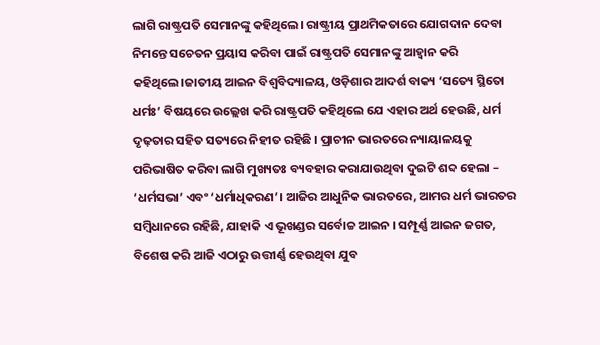ଲାଗି ରାଷ୍ଟ୍ରପତି ସେମାନଙ୍କୁ କହିଥିଲେ। ରାଷ୍ଟ୍ରୀୟ ପ୍ରାଥମିକତାରେ ଯୋଗଦାନ ଦେବା ନିମନ୍ତେ ସଚେତନ ପ୍ରୟାସ କରିବା ପାଇଁ ରାଷ୍ଟ୍ରପତି ସେମାନଙ୍କୁ ଆହ୍ୱାନ କରି କହିଥିଲେ।ଜାତୀୟ ଆଇନ ବିଶ୍ୱବିଦ୍ୟାଳୟ, ଓଡ଼ିଶାର ଆଦର୍ଶ ବାକ୍ୟ ‘ସତ୍ୟେ ସ୍ଥିତୋ ଧର୍ମଃ’ ବିଷୟରେ ଉଲ୍ଲେଖ କରି ରାଷ୍ଟ୍ରପତି କହିଥିଲେ ଯେ ଏହାର ଅର୍ଥ ହେଉଛି, ଧର୍ମ ଦୃଢ଼ତାର ସହିତ ସତ୍ୟରେ ନିହୀତ ରହିଛି । ପ୍ରାଚୀନ ଭାରତରେ ନ୍ୟାୟାଳୟକୁ ପରିଭାଷିତ କରିବା ଲାଗି ମୁଖ୍ୟତଃ ବ୍ୟବହାର କରାଯାଉଥିବା ଦୁଇଟି ଶବ୍ଦ ହେଲା – ‘ଧର୍ମସଭା’ ଏବଂ ‘ଧର୍ମାଧିକରଣ’। ଆଜିର ଆଧୁନିକ ଭାରତରେ, ଆମର ଧର୍ମ ଭାରତର ସମ୍ବିଧାନରେ ରହିଛି, ଯାହାକି ଏ ଭୂଖଣ୍ଡର ସର୍ବୋଚ୍ଚ ଆଇନ । ସମ୍ପୂର୍ଣ୍ଣ ଆଇନ ଜଗତ, ବିଶେଷ କରି ଆଜି ଏଠାରୁ ଉତ୍ତୀର୍ଣ୍ଣ ହେଉଥିବା ଯୁବ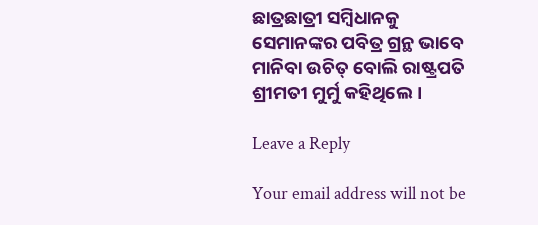ଛାତ୍ରଛାତ୍ରୀ ସମ୍ବିଧାନକୁ ସେମାନଙ୍କର ପବିତ୍ର ଗ୍ରନ୍ଥ ଭାବେ ମାନିବା ଉଚିତ୍‌ ବୋଲି ରାଷ୍ଟ୍ରପତି ଶ୍ରୀମତୀ ମୁର୍ମୁ କହିଥିଲେ।

Leave a Reply

Your email address will not be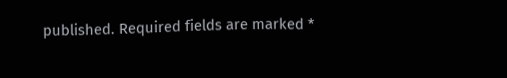published. Required fields are marked *